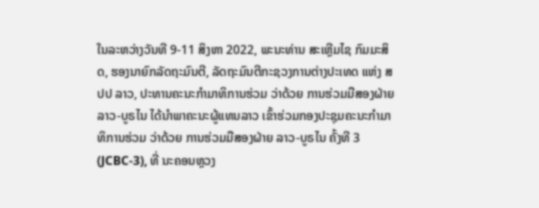ໃນລະຫວ່າງວັນທີ 9-11 ສິງຫາ 2022, ພະນະທ່ານ ສະເຫຼີມໄຊ ກົມມະສິດ, ຮອງນາຍົກລັດຖະມົນຕີ, ລັດຖະມົນຕີກະຊວງການຕ່າງປະເທດ ແຫ່ງ ສປປ ລາວ, ປະທານຄະນະກໍາມາທິການຮ່ວມ ວ່າດ້ວຍ ການຮ່ວມມືສອງຝ່າຍ ລາວ-ບູຣໄນ ໄດ້ນຳພາຄະນະຜູ້ແທນລາວ ເຂົ້າຮ່ວມກອງປະຊຸມຄະນະກຳມາທິການຮ່ວມ ວ່າດ້ວຍ ການຮ່ວມມືສອງຝ່າຍ ລາວ-ບູຣໄນ ຄັ້ງທີ 3 (JCBC-3), ທີ່ ນະຄອນຫຼວງ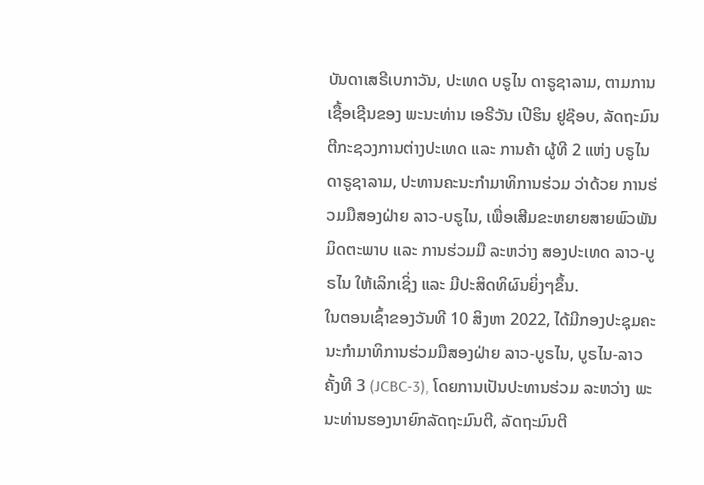ບັນດາເສຣີເບກາວັນ, ປະເທດ ບຣູໄນ ດາຣູຊາລາມ, ຕາມການເຊື້ອເຊີນຂອງ ພະນະທ່ານ ເອຣີວັນ ເປີຮິນ ຢູຊ໊ອບ, ລັດຖະມົນຕີກະຊວງການຕ່າງປະເທດ ແລະ ການຄ້າ ຜູ້ທີ 2 ແຫ່ງ ບຣູໄນ ດາຣູຊາລາມ, ປະທານຄະນະກໍາມາທິການຮ່ວມ ວ່າດ້ວຍ ການຮ່ວມມືສອງຝ່າຍ ລາວ-ບຣູໄນ, ເພື່ອເສີມຂະຫຍາຍສາຍພົວພັນມິດຕະພາບ ແລະ ການຮ່ວມມື ລະຫວ່າງ ສອງປະເທດ ລາວ-ບູຣໄນ ໃຫ້ເລິກເຊິ່ງ ແລະ ມີປະສິດທິຜົນຍິ່ງໆຂຶ້ນ.
ໃນຕອນເຊົ້າຂອງວັນທີ 10 ສິງຫາ 2022, ໄດ້ມີກອງປະຊຸມຄະນະກໍາມາທິການຮ່ວມມືສອງຝ່າຍ ລາວ-ບູຣໄນ, ບູຣໄນ-ລາວ ຄັ້ງທີ 3 (JCBC-3), ໂດຍການເປັນປະທານຮ່ວມ ລະຫວ່າງ ພະນະທ່ານຮອງນາຍົກລັດຖະມົນຕີ, ລັດຖະມົນຕີ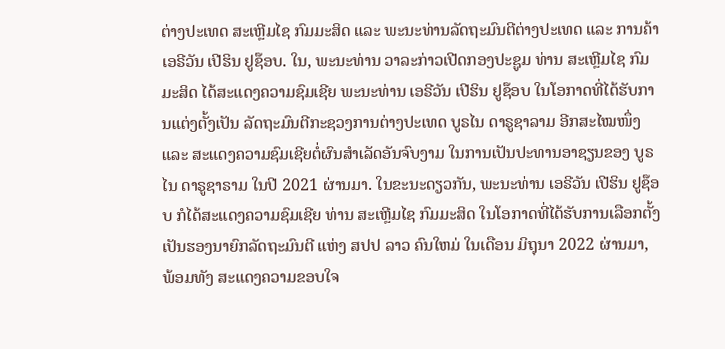ຕ່າງປະເທດ ສະເຫຼີມໄຊ ກົມມະສິດ ແລະ ພະນະທ່ານລັດຖະມົນຕີຕ່າງປະເທດ ແລະ ການຄ້າ ເອຣີວັນ ເປີຮິນ ຢູຊ໊ອບ. ໃນ, ພະນະທ່ານ ວາລະກ່າວເປີດກອງປະຊູມ ທ່ານ ສະເຫຼີມໄຊ ກົມມະສິດ ໄດ້ສະແດງຄວາມຊົມເຊີຍ ພະນະທ່ານ ເອຣີວັນ ເປີຮິນ ຢູຊ໊ອບ ໃນໂອກາດທີ່ໄດ້ຮັບການແຕ່ງຕັ້ງເປັນ ລັດຖະມົນຕີກະຊວງການຕ່າງປະເທດ ບູຣໄນ ດາຣູຊາລາມ ອີກສະໄໝໜຶ່ງ ແລະ ສະແດງຄວາມຊົມເຊີຍຕໍ່ຜົນສໍາເລັດອັນຈົບງາມ ໃນການເປັນປະທານອາຊຽນຂອງ ບູຣໄນ ດາຣູຊາຣາມ ໃນປີ 2021 ຜ່ານມາ. ໃນຂະນະດຽວກັນ, ພະນະທ່ານ ເອຣີວັນ ເປີຮິນ ຢູຊ໊ອບ ກໍໄດ້ສະແດງຄວາມຊົມເຊີຍ ທ່ານ ສະເຫຼີມໄຊ ກົມມະສິດ ໃນໂອກາດທີ່ໄດ້ຮັບການເລືອກຕັ້ງເປັນຮອງນາຍົກລັດຖະມົນຕີ ແຫ່ງ ສປປ ລາວ ຄົນໃຫມ່ ໃນເດືອນ ມິຖຸນາ 2022 ຜ່ານມາ, ພ້ອມທັງ ສະແດງຄວາມຂອບໃຈ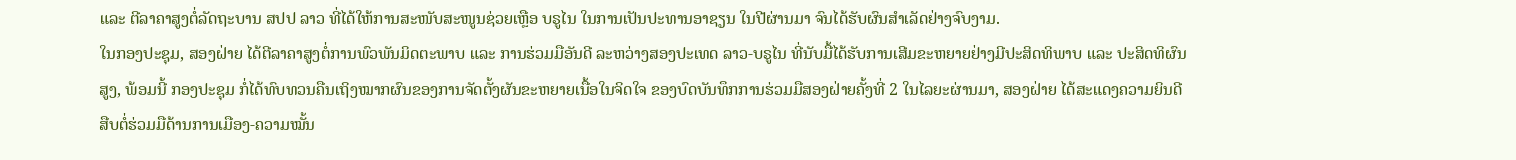ແລະ ຕີລາຄາສູງຕໍ່ລັດຖະບານ ສປປ ລາວ ທີ່ໄດ້ໃຫ້ການສະໜັບສະໜູນຊ່ວຍເຫຼືອ ບຣູໄນ ໃນການເປັນປະທານອາຊຽນ ໃນປີຜ່ານມາ ຈົນໄດ້ຮັບຜົນສຳເລັດຢ່າງຈົບງາມ.
ໃນກອງປະຊຸມ, ສອງຝ່າຍ ໄດ້ຕີລາຄາສູງຕໍ່ການພົວພັນມິດຕະພາບ ແລະ ການຮ່ວມມືອັນດີ ລະຫວ່າງສອງປະເທດ ລາວ-ບຣູໄນ ທີ່ນັບມື້ໄດ້ຮັບການເສີມຂະຫຍາຍຢ່າງມີປະສິດທິພາບ ແລະ ປະສິດທິຜົນສູງ, ພ້ອມນີ້ ກອງປະຊຸມ ກໍ່ໄດ້ທົບທວນຄືນເຖິງໝາກຜົນຂອງການຈັດຕັ້ງຜັນຂະຫຍາຍເນື້ອໃນຈິດໃຈ ຂອງບົດບັນທຶກການຮ່ວມມືສອງຝ່າຍຄັ້ງທີ່ 2 ໃນໄລຍະຜ່ານມາ, ສອງຝ່າຍ ໄດ້ສະແດງຄວາມຍິນດີສືບຕໍ່ຮ່ວມມືດ້ານການເມືອງ-ຄວາມໝັ້ນ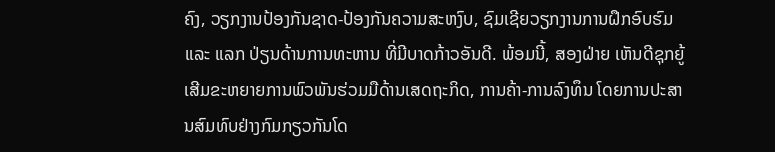ຄົງ, ວຽກງານປ້ອງກັນຊາດ-ປ້ອງກັນຄວາມສະຫງົບ, ຊົມເຊີຍວຽກງານການຝຶກອົບຮົມ ແລະ ແລກ ປ່ຽນດ້ານການທະຫານ ທີ່ມີບາດກ້າວອັນດີ. ພ້ອມນີ້, ສອງຝ່າຍ ເຫັນດີຊຸກຍູ້ເສີມຂະຫຍາຍການພົວພັນຮ່ວມມືດ້ານເສດຖະກິດ, ການຄ້າ-ການລົງທຶນ ໂດຍການປະສານສົມທົບຢ່າງກົມກຽວກັນໂດ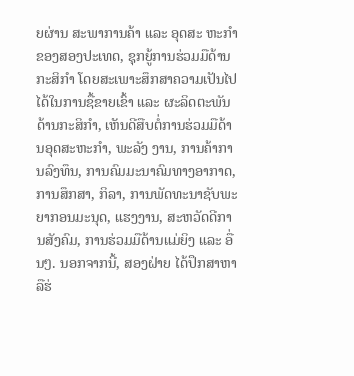ຍຜ່ານ ສະພາການຄ້າ ແລະ ອຸດສະ ຫະກຳ ຂອງສອງປະເທດ, ຊຸກຍູ້ການຮ່ວມມືດ້ານກະສິກຳ ໂດຍສະເພາະສຶກສາຄວາມເປັນໄປໄດ້ໃນການຊື້ຂາຍເຂົ້າ ແລະ ຜະລິດຕະພັນດ້ານກະສິກຳ, ເຫັນດີສືບຕໍ່ການຮ່ວມມືດ້ານອຸດສະຫະກຳ, ພະລັງ ງານ, ການຄ້າການລົງທຶນ, ການຄົມມະນາຄົມທາງອາກາດ, ການສຶກສາ, ກິລາ, ການພັດທະນາຊັບພະຍາກອນມະນຸດ, ແຮງງານ, ສະຫວັດດີການສັງຄົມ, ການຮ່ວມມືດ້ານແມ່ຍິງ ແລະ ອື່ນໆ. ນອກຈາກນີ້, ສອງຝ່າຍ ໄດ້ປຶກສາຫາລືຮ່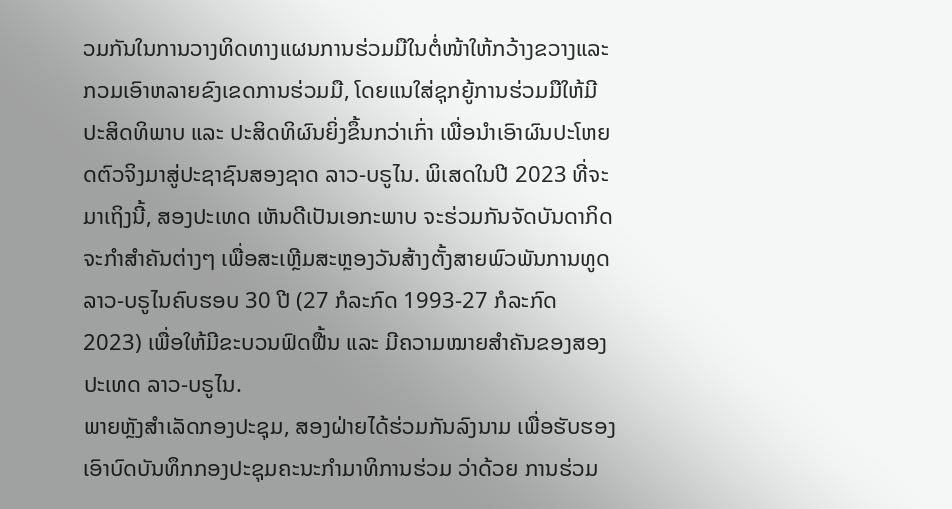ວມກັນໃນການວາງທິດທາງແຜນການຮ່ວມມືໃນຕໍ່ໜ້າໃຫ້ກວ້າງຂວາງແລະກວມເອົາຫລາຍຂົງເຂດການຮ່ວມມື, ໂດຍແນໃສ່ຊຸກຍູ້ການຮ່ວມມືໃຫ້ມີປະສິດທິພາບ ແລະ ປະສິດທິຜົນຍິ່ງຂຶ້ນກວ່າເກົ່າ ເພື່ອນໍາເອົາຜົນປະໂຫຍດຕົວຈິງມາສູ່ປະຊາຊົນສອງຊາດ ລາວ-ບຣູໄນ. ພິເສດໃນປີ 2023 ທີ່ຈະມາເຖິງນີ້, ສອງປະເທດ ເຫັນດີເປັນເອກະພາບ ຈະຮ່ວມກັນຈັດບັນດາກິດຈະກໍາສໍາຄັນຕ່າງໆ ເພື່ອສະເຫຼີມສະຫຼອງວັນສ້າງຕັ້ງສາຍພົວພັນການທູດ ລາວ-ບຣູໄນຄົບຮອບ 30 ປີ (27 ກໍລະກົດ 1993-27 ກໍລະກົດ 2023) ເພື່ອໃຫ້ມີຂະບວນຟົດຟື້ນ ແລະ ມີຄວາມໝາຍສໍາຄັນຂອງສອງປະເທດ ລາວ-ບຣູໄນ.
ພາຍຫຼັງສຳເລັດກອງປະຊຸມ, ສອງຝ່າຍໄດ້ຮ່ວມກັນລົງນາມ ເພື່ອຮັບຮອງເອົາບົດບັນທຶກກອງປະຊຸມຄະນະກຳມາທິການຮ່ວມ ວ່າດ້ວຍ ການຮ່ວມ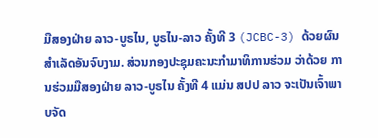ມືສອງຝ່າຍ ລາວ-ບູຣໄນ, ບູຣໄນ-ລາວ ຄັ້ງທີ 3 (JCBC-3) ດ້ວຍຜົນສໍາເລັດອັນຈົບງາມ. ສ່ວນກອງປະຊຸມຄະນະກໍາມາທິການຮ່ວມ ວ່າດ້ວຍ ການຮ່ວມມືສອງຝ່າຍ ລາວ-ບູຣໄນ ຄັ້ງທີ 4 ແມ່ນ ສປປ ລາວ ຈະເປັນເຈົ້າພາບຈັດ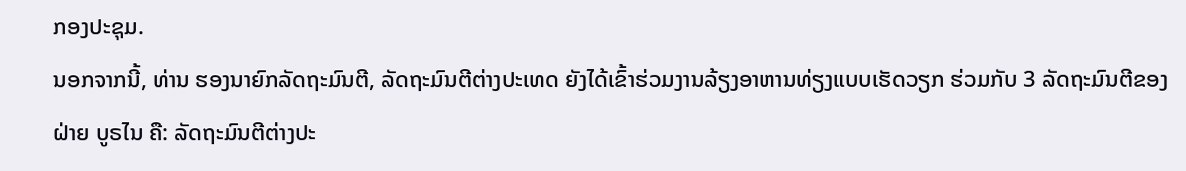ກອງປະຊຸມ.
ນອກຈາກນີ້, ທ່ານ ຮອງນາຍົກລັດຖະມົນຕີ, ລັດຖະມົນຕີຕ່າງປະເທດ ຍັງໄດ້ເຂົ້າຮ່ວມງານລ້ຽງອາຫານທ່ຽງແບບເຮັດວຽກ ຮ່ວມກັບ 3 ລັດຖະມົນຕີຂອງຝ່າຍ ບູຣໄນ ຄື: ລັດຖະມົນຕີຕ່າງປະ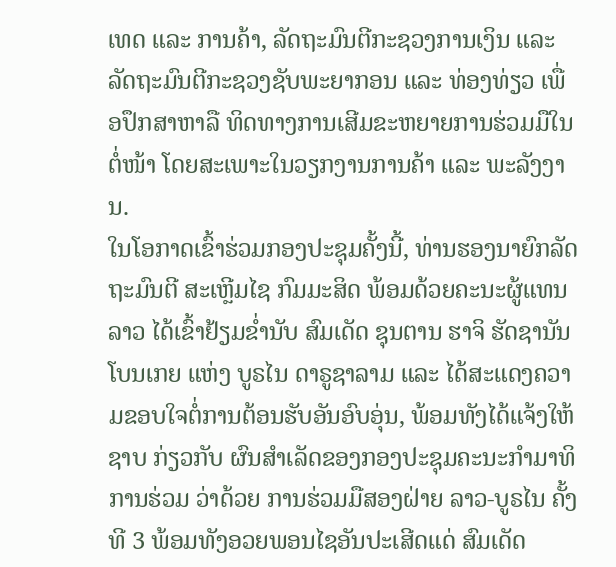ເທດ ແລະ ການຄ້າ, ລັດຖະມົນຕີກະຊວງການເງິນ ແລະ ລັດຖະມົນຕີກະຊວງຊັບພະຍາກອນ ແລະ ທ່ອງທ່ຽວ ເພື່ອປຶກສາຫາລື ທິດທາງການເສີມຂະຫຍາຍການຮ່ວມມືໃນຕໍ່ໜ້າ ໂດຍສະເພາະໃນວຽກງານການຄ້າ ແລະ ພະລັງງານ.
ໃນໂອກາດເຂົ້າຮ່ວມກອງປະຊຸມຄັ້ງນີ້, ທ່ານຮອງນາຍົກລັດຖະມົນຕີ ສະເຫຼີມໄຊ ກົມມະສິດ ພ້ອມດ້ວຍຄະນະຜູ້ແທນລາວ ໄດ້ເຂົ້າຢ້ຽມຂ່ຳນັບ ສົມເດັດ ຊຸນຕານ ຮາຈິ ຮັດຊານັນ ໂບນເກຍ ແຫ່ງ ບູຣໄນ ດາຣູຊາລາມ ແລະ ໄດ້ສະແດງຄວາມຂອບໃຈຕໍ່ການຕ້ອນຮັບອັນອົບອຸ່ນ, ພ້ອມທັງໄດ້ແຈ້ງໃຫ້ຊາບ ກ່ຽວກັບ ຜົນສຳເລັດຂອງກອງປະຊຸມຄະນະກຳມາທິການຮ່ວມ ວ່າດ້ວຍ ການຮ່ວມມືສອງຝ່າຍ ລາວ-ບູຣໄນ ຄັ້ງທີ 3 ພ້ອມທັງອວຍພອນໄຊອັນປະເສີດແດ່ ສົມເດັດ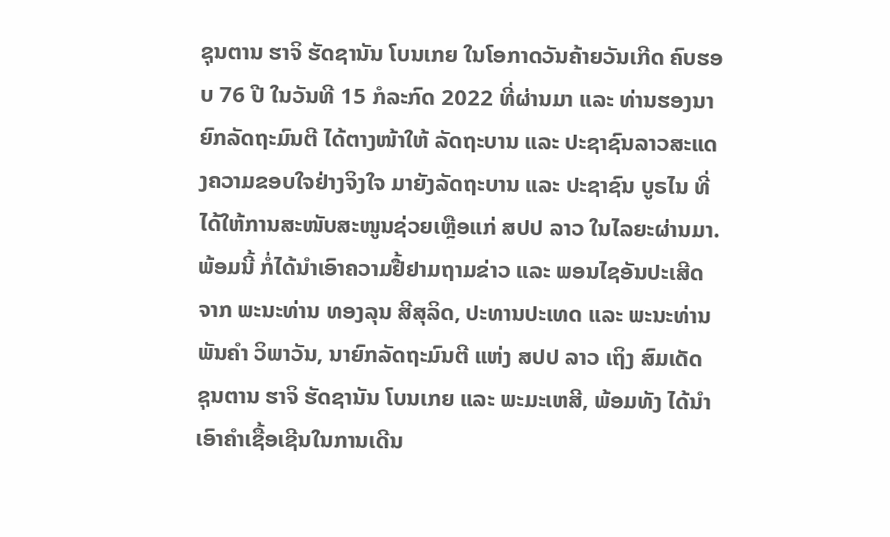ຊຸນຕານ ຮາຈິ ຮັດຊານັນ ໂບນເກຍ ໃນໂອກາດວັນຄ້າຍວັນເກີດ ຄົບຮອບ 76 ປີ ໃນວັນທີ 15 ກໍລະກົດ 2022 ທີ່ຜ່ານມາ ແລະ ທ່ານຮອງນາຍົກລັດຖະມົນຕີ ໄດ້ຕາງໜ້າໃຫ້ ລັດຖະບານ ແລະ ປະຊາຊົນລາວສະແດງຄວາມຂອບໃຈຢ່າງຈິງໃຈ ມາຍັງລັດຖະບານ ແລະ ປະຊາຊົນ ບູຣໄນ ທີ່ໄດ້ໃຫ້ການສະໜັບສະໜູນຊ່ວຍເຫຼືອແກ່ ສປປ ລາວ ໃນໄລຍະຜ່ານມາ. ພ້ອມນີ້ ກໍ່ໄດ້ນຳເອົາຄວາມຢື້ຢາມຖາມຂ່າວ ແລະ ພອນໄຊອັນປະເສີດຈາກ ພະນະທ່ານ ທອງລຸນ ສີສຸລິດ, ປະທານປະເທດ ແລະ ພະນະທ່ານ ພັນຄຳ ວິພາວັນ, ນາຍົກລັດຖະມົນຕີ ແຫ່ງ ສປປ ລາວ ເຖິງ ສົມເດັດ ຊຸນຕານ ຮາຈິ ຮັດຊານັນ ໂບນເກຍ ແລະ ພະມະເຫສີ, ພ້ອມທັງ ໄດ້ນຳເອົາຄຳເຊື້ອເຊີນໃນການເດີນ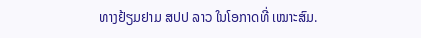ທາງຢ້ຽມຢາມ ສປປ ລາວ ໃນໂອກາດທີ່ ເໝາະສົມ.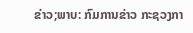ຂ່າວ;ພາບ: ກົມການຂ່າວ ກະຊວງກາ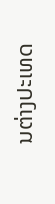ນຕ່າງປະເທດ